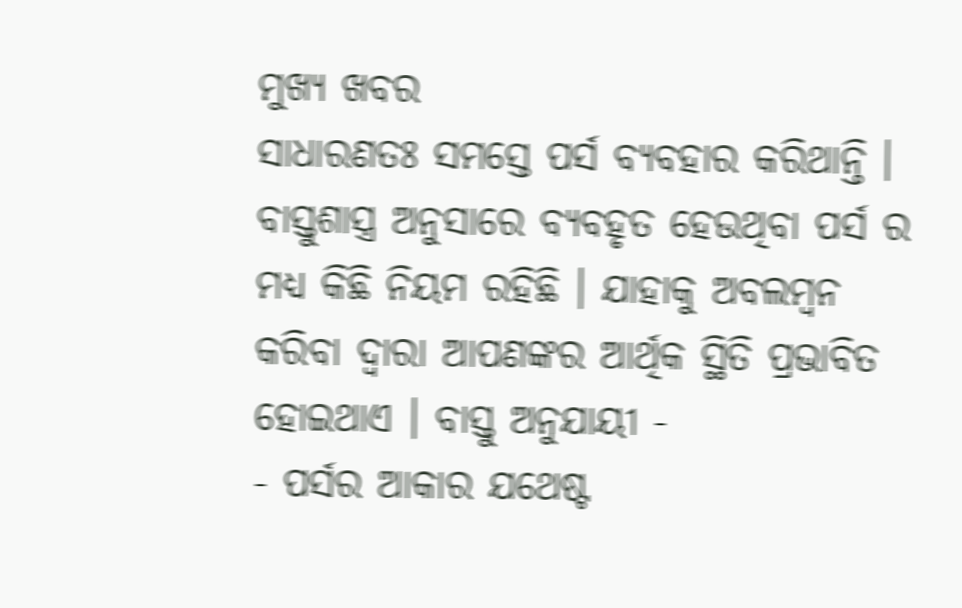ମୁଖ୍ୟ ଖବର
ସାଧାରଣତଃ ସମସ୍ତେ ପର୍ସ ବ୍ୟବହାର କରିଥାନ୍ତି । ବାସ୍ତୁଶାସ୍ତ୍ର ଅନୁସାରେ ବ୍ୟବହୃତ ହେଉଥିବା ପର୍ସ ର ମଧ୍ୟ କିଛି ନିୟମ ରହିଛି । ଯାହାକୁ ଅବଲମ୍ବନ କରିବା ଦ୍ୱାରା ଆପଣଙ୍କର ଆର୍ଥିକ ସ୍ଥିତି ପ୍ରଭାବିତ ହୋଇଥାଏ । ବାସ୍ତୁ ଅନୁଯାୟୀ -
- ପର୍ସର ଆକାର ଯଥେଷ୍ଟ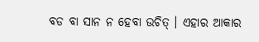ବଡ ବା ସାନ ନ ହେବା ଉଚିତ୍ । ଏହାର ଆକାର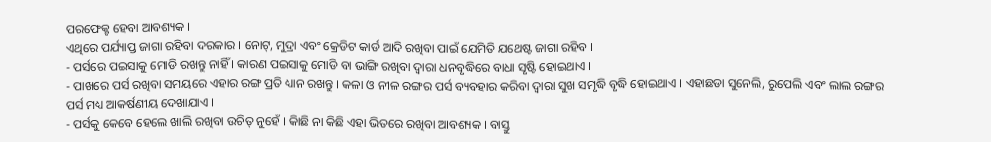ପରଫେକ୍ଟ ହେବା ଆବଶ୍ୟକ ।
ଏଥିରେ ପର୍ଯ୍ୟାପ୍ତ ଜାଗା ରହିବା ଦରକାର । ନୋଟ୍, ମୁଦ୍ରା ଏବଂ କ୍ରେଡିଟ କାର୍ଡ ଆଦି ରଖିବା ପାଇଁ ଯେମିତି ଯଥେଷ୍ଟ ଜାଗା ରହିବ ।
- ପର୍ସରେ ପଇସାକୁ ମୋଡି ରଖନ୍ତୁ ନାହିଁ । କାରଣ ପଇସାକୁ ମୋଡି ବା ଭାଙ୍ଗି ରଖିବା ଦ୍ୱାରା ଧନବୃଦ୍ଧିରେ ବାଧା ସୃଷ୍ଟି ହୋଇଥାଏ ।
- ପାଖରେ ପର୍ସ ରଖିବା ସମୟରେ ଏହାର ରଙ୍ଗ ପ୍ରତି ଧ୍ୟାନ ରଖନ୍ତୁ । କଳା ଓ ନୀଳ ରଙ୍ଗର ପର୍ସ ବ୍ୟବହାର କରିବା ଦ୍ୱାରା ସୁଖ ସମୃଦ୍ଧି ବୃଦ୍ଧି ହୋଇଥାଏ । ଏହାଛଡା ସୁନେଲି, ରୁପେଲି ଏବଂ ଲାଲ ରଙ୍ଗର ପର୍ସ ମଧ୍ୟ ଆକର୍ଷଣୀୟ ଦେଖାଯାଏ ।
- ପର୍ସକୁ କେବେ ହେଲେ ଖାଲି ରଖିବା ଉଚିତ୍ ନୁହେଁ । କାିଛି ନା କିଛି ଏହା ଭିତରେ ରଖିବା ଆବଶ୍ୟକ । ବାସ୍ତୁ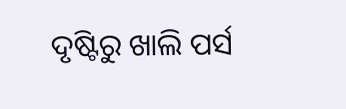ଦୃଷ୍ଟିରୁ ଖାଲି ପର୍ସ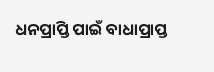ଧନପ୍ରାପ୍ତି ପାଇଁ ବାଧାପ୍ରାପ୍ତ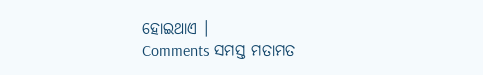ହୋଇଥାଏ ।
Comments ସମସ୍ତ ମତାମତ